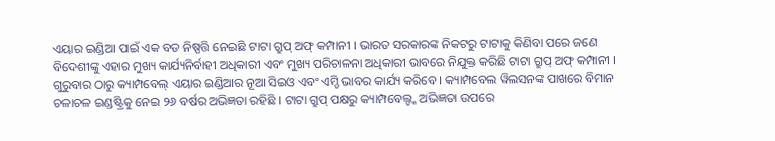ଏୟାର ଇଣ୍ଡିଆ ପାଇଁ ଏକ ବଡ ନିଷ୍ପତ୍ତି ନେଇଛି ଟାଟା ଗ୍ରୁପ୍ ଅଫ୍ କମ୍ପାନୀ । ଭାରତ ସରକାରଙ୍କ ନିକଟରୁ ଟାଟାକୁ କିଣିବା ପରେ ଜଣେ ବିଦେଶୀଙ୍କୁ ଏହାର ମୁଖ୍ୟ କାର୍ଯ୍ୟନିର୍ବାହୀ ଅଧିକାରୀ ଏବଂ ମୁଖ୍ୟ ପରିଚାଳନା ଅଧିକାରୀ ଭାବରେ ନିଯୁକ୍ତ କରିଛି ଟାଟା ଗ୍ରୁପ୍ ଅଫ୍ କମ୍ପାନୀ । ଗୁରୁବାର ଠାରୁ କ୍ୟାମ୍ପବେଲ୍ ଏୟାର ଇଣ୍ଡିଆର ନୂଆ ସିଇଓ ଏବଂ ଏମ୍ଡି ଭାବର କାର୍ଯ୍ୟ କରିବେ । କ୍ୟାମ୍ପବେଲ ୱିଲସନଙ୍କ ପାଖରେ ବିମାନ ଚଳାଚଳ ଇଣ୍ଡଷ୍ଟ୍ରିକୁ ନେଇ ୨୬ ବର୍ଷର ଅଭିଜ୍ଞତା ରହିଛି । ଟାଟା ଗ୍ରୁପ୍ ପକ୍ଷରୁ କ୍ୟାମ୍ପବେଲ୍ଙ୍କ ଅଭିଜ୍ଞତା ଉପରେ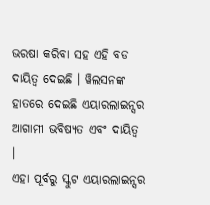ଭରଷା କରିବା ସହ ଏହି ବଡ ଦାୟିତ୍ୱ ଦେଇଛି । ୱିଲସନଙ୍କ ହାତରେ ଦେଇଛି ଏୟାରଲାଇନ୍ସର ଆଗାମୀ ଭବିଷ୍ୟତ ଏବଂ ଦାୟିତ୍ୱ ।
ଏହା ପୂର୍ବରୁ ସ୍କୁଟ ଏୟାରଲାଇନ୍ସର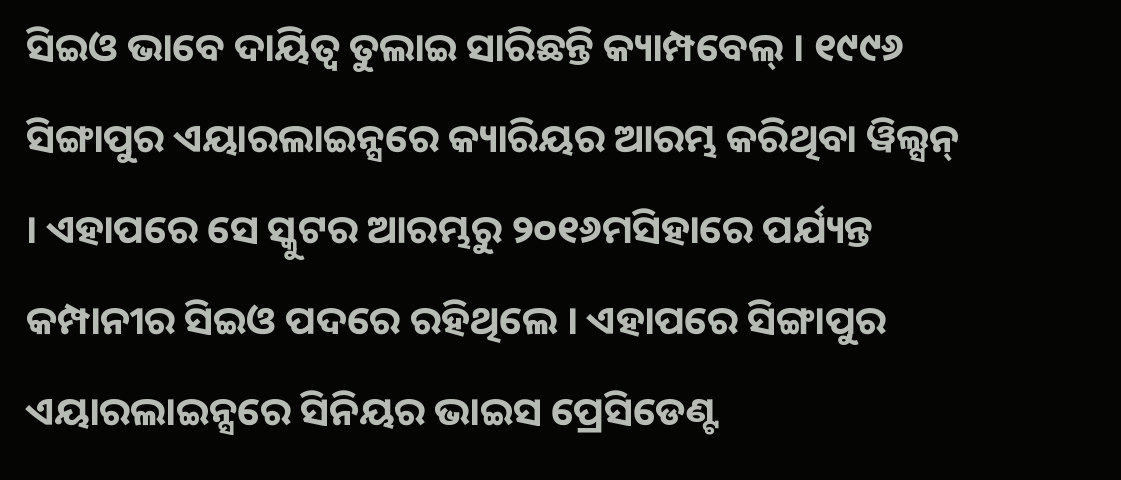ସିଇଓ ଭାବେ ଦାୟିତ୍ୱ ତୁଲାଇ ସାରିଛନ୍ତି କ୍ୟାମ୍ପବେଲ୍ । ୧୯୯୬ ସିଙ୍ଗାପୁର ଏୟାରଲାଇନ୍ସରେ କ୍ୟାରିୟର ଆରମ୍ଭ କରିଥିବା ୱିଲ୍ସନ୍ । ଏହାପରେ ସେ ସ୍କୁଟର ଆରମ୍ଭରୁ ୨୦୧୬ମସିହାରେ ପର୍ଯ୍ୟନ୍ତ କମ୍ପାନୀର ସିଇଓ ପଦରେ ରହିଥିଲେ । ଏହାପରେ ସିଙ୍ଗାପୁର ଏୟାରଲାଇନ୍ସରେ ସିନିୟର ଭାଇସ ପ୍ରେସିଡେଣ୍ଟ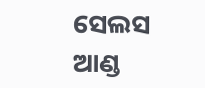ସେଲସ ଆଣ୍ଡ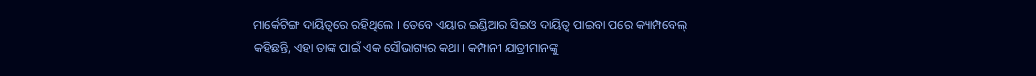ମାର୍କେଟିଙ୍ଗ ଦାୟିତ୍ୱରେ ରହିଥିଲେ । ତେବେ ଏୟାର ଇଣ୍ଡିଆର ସିଇଓ ଦାୟିତ୍ୱ ପାଇବା ପରେ କ୍ୟାମ୍ପବେଲ୍ କହିଛନ୍ତି, ଏହା ତାଙ୍କ ପାଇଁ ଏକ ସୌଭାଗ୍ୟର କଥା । କମ୍ପାନୀ ଯାତ୍ରୀମାନଙ୍କୁ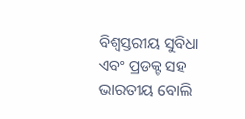ବିଶ୍ୱସ୍ତରୀୟ ସୁବିଧା ଏବଂ ପ୍ରଡକ୍ଟ ସହ ଭାରତୀୟ ବୋଲି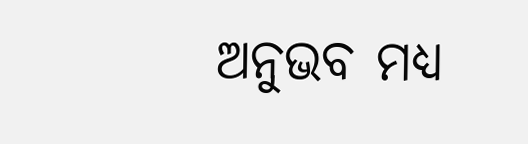ଅନୁଭବ ମଧ୍ୟ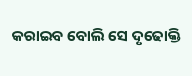କରାଇବ ବୋଲି ସେ ଦୃଢୋକ୍ତି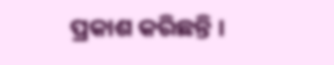ପ୍ରକାଶ କରିଛନ୍ତି ।